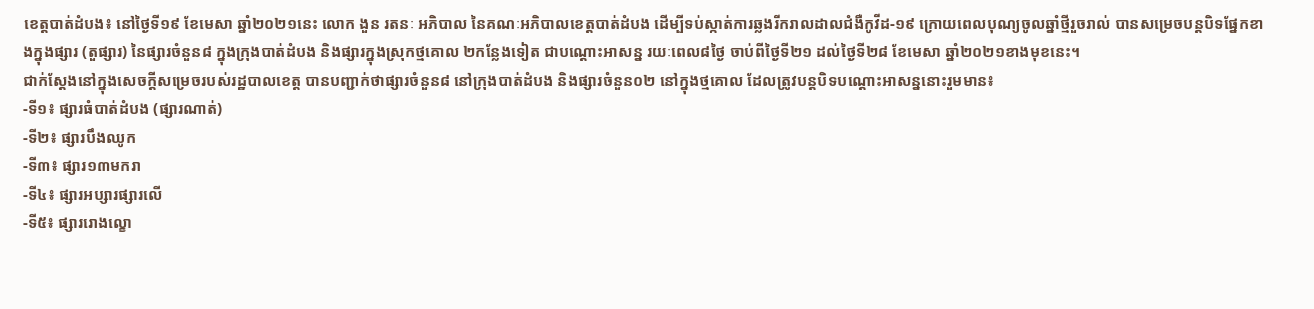ខេត្តបាត់ដំបង៖ នៅថ្ងៃទី១៩ ខែមេសា ឆ្នាំ២០២១នេះ លោក ងួន រតនៈ អភិបាល នៃគណៈអភិបាលខេត្តបាត់ដំបង ដើម្បីទប់ស្កាត់ការឆ្លងរីករាលដាលជំងឺកូវីដ-១៩ ក្រោយពេលបុណ្យចូលឆ្នាំថ្មីរួចរាល់ បានសម្រេចបន្តបិទផ្នែកខាងក្នុងផ្សារ (តួផ្សារ) នៃផ្សារចំនួន៨ ក្នុងក្រុងបាត់ដំបង និងផ្សារក្នុងស្រុកថ្មគោល ២កន្លែងទៀត ជាបណ្ដោះអាសន្ន រយៈពេល៨ថ្ងៃ ចាប់ពីថ្ងៃទី២១ ដល់ថ្ងៃទី២៨ ខែមេសា ឆ្នាំ២០២១ខាងមុខនេះ។
ជាក់ស្ដែងនៅក្នុងសេចក្ដីសម្រេចរបស់រដ្ឋបាលខេត្ត បានបញ្ជាក់ថាផ្សារចំនួន៨ នៅក្រុងបាត់ដំបង និងផ្សារចំនួន០២ នៅក្នុងថ្មគោល ដែលត្រូវបន្តបិទបណ្ដោះអាសន្ននោះរួមមាន៖
-ទី១៖ ផ្សារធំបាត់ដំបង (ផ្សារណាត់)
-ទី២៖ ផ្សារបឹងឈូក
-ទី៣៖ ផ្សារ១៣មករា
-ទី៤៖ ផ្សារអប្សារផ្សារលើ
-ទី៥៖ ផ្សាររោងល្ខោ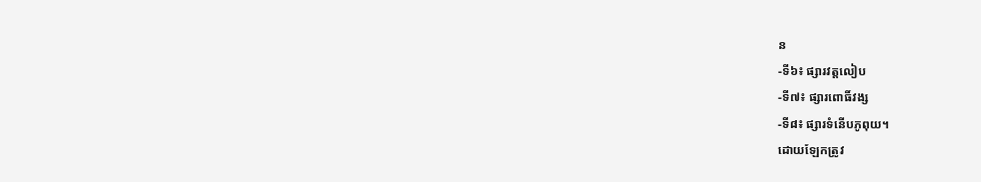ន
-ទី៦៖ ផ្សារវត្តលៀប
-ទី៧៖ ផ្សារពោធិ៍វង្ស
-ទី៨៖ ផ្សារទំនើបភូពុយ។
ដោយឡែកត្រូវ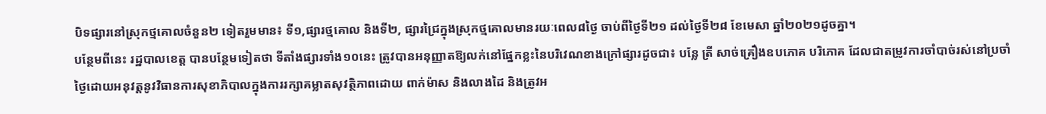បិទផ្សារនៅស្រុកថ្មគោលចំនួន២ ទៀតរួមមាន៖ ទី១,ផ្សារថ្មគោល និងទី២, ផ្សារជ្រៃក្នុងស្រុកថ្មគោលមានរយៈពេល៨ថ្ងៃ ចាប់ពីថ្ងៃទី២១ ដល់ថ្ងៃទី២៨ ខែមេសា ឆ្នាំ២០២១ដូចគ្នា។
បន្ថែមពីនេះ រដ្ឋបាលខេត្ត បានបន្ថែមទៀតថា ទីតាំងផ្សារទាំង១០នេះ ត្រូវបានអនុញ្ញាតឱ្យលក់នៅផ្នែកខ្លះនៃបរិវេណខាងក្រៅផ្សារដូចជា៖ បន្លែ ត្រី សាច់គ្រឿងឧបភោគ បរិភោគ ដែលជាតម្រូវការចាំបាច់រស់នៅប្រចាំថ្ងៃដោយអនុវត្តនូវវិធានការសុខាភិបាលក្នុងការរក្សាគម្លាតសុវត្ថិភាពដោយ ពាក់ម៉ាស និងលាងដៃ និងត្រូវអ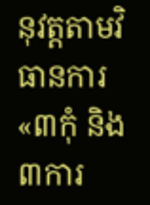នុវត្តតាមវិធានការ «៣កុំ និង៣ការ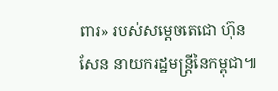ពារ» របស់សម្តេចតេជោ ហ៊ុន សែន នាយករដ្ឋមន្ត្រីនៃកម្ពុជា៕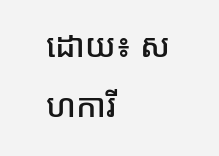ដោយ៖ សហការី